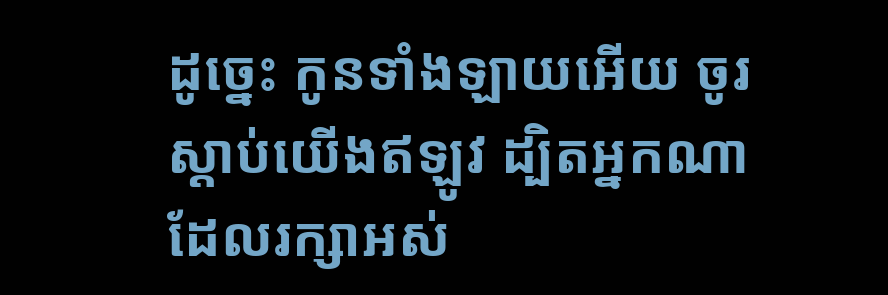ដូច្នេះ កូនទាំងឡាយអើយ ចូរស្តាប់យើងឥឡូវ ដ្បិតអ្នកណាដែលរក្សាអស់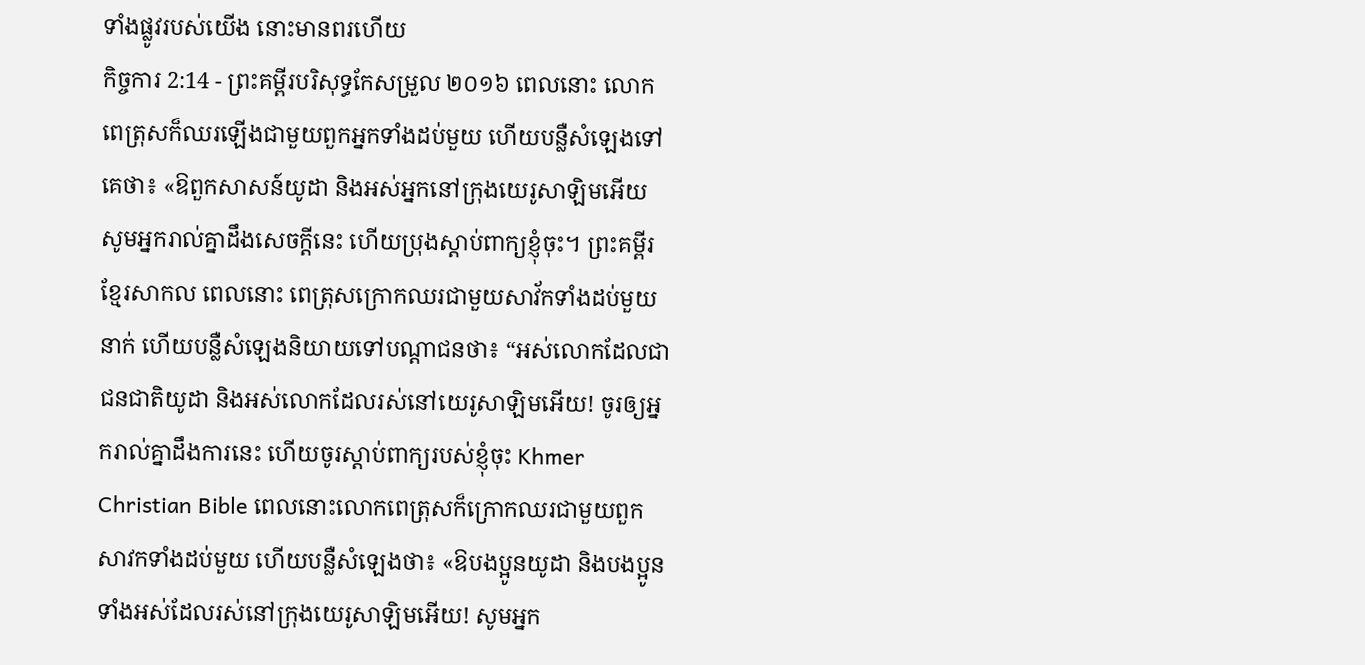ទាំងផ្លូវរបស់យើង នោះមានពរហើយ
កិច្ចការ 2:14 - ព្រះគម្ពីរបរិសុទ្ធកែសម្រួល ២០១៦ ពេលនោះ លោកពេត្រុសក៏ឈរឡើងជាមួយពួកអ្នកទាំងដប់មួយ ហើយបន្លឺសំឡេងទៅគេថា៖ «ឱពួកសាសន៍យូដា និងអស់អ្នកនៅក្រុងយេរូសាឡិមអើយ សូមអ្នករាល់គ្នាដឹងសេចក្តីនេះ ហើយប្រុងស្តាប់ពាក្យខ្ញុំចុះ។ ព្រះគម្ពីរខ្មែរសាកល ពេលនោះ ពេត្រុសក្រោកឈរជាមួយសាវ័កទាំងដប់មួយនាក់ ហើយបន្លឺសំឡេងនិយាយទៅបណ្ដាជនថា៖ “អស់លោកដែលជាជនជាតិយូដា និងអស់លោកដែលរស់នៅយេរូសាឡិមអើយ! ចូរឲ្យអ្នករាល់គ្នាដឹងការនេះ ហើយចូរស្ដាប់ពាក្យរបស់ខ្ញុំចុះ Khmer Christian Bible ពេលនោះលោកពេត្រុសក៏ក្រោកឈរជាមួយពួកសាវកទាំងដប់មួយ ហើយបន្លឺសំឡេងថា៖ «ឱបងប្អូនយូដា និងបងប្អូនទាំងអស់ដែលរស់នៅក្រុងយេរូសាឡិមអើយ! សូមអ្នក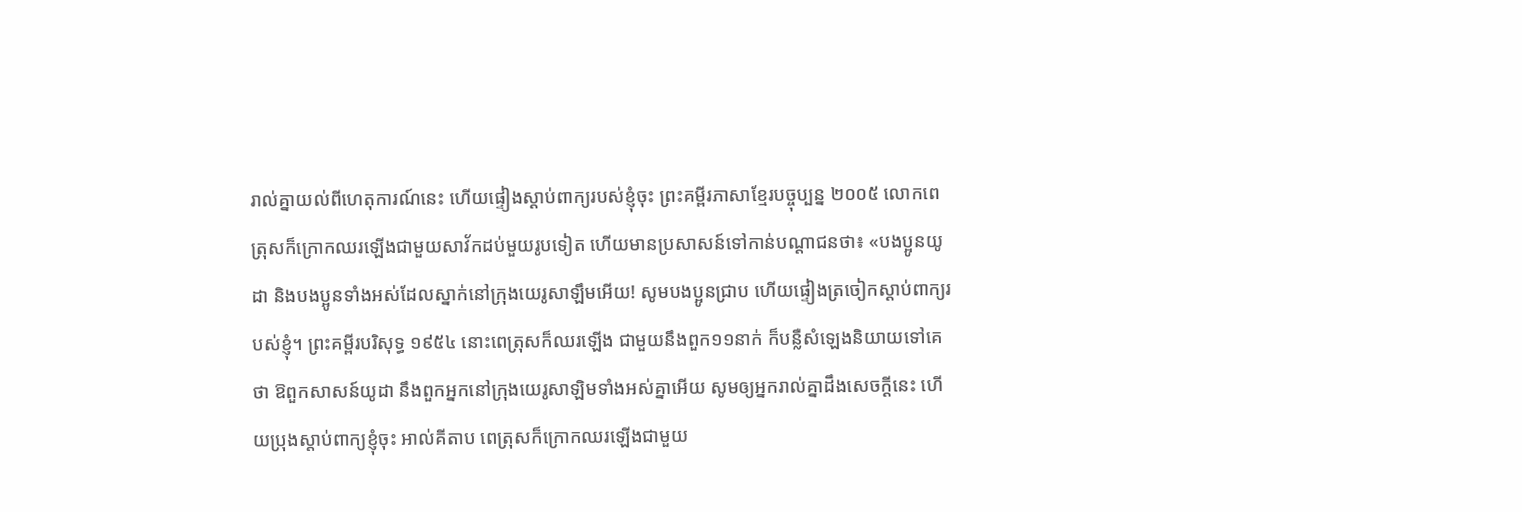រាល់គ្នាយល់ពីហេតុការណ៍នេះ ហើយផ្ទៀងស្ដាប់ពាក្យរបស់ខ្ញុំចុះ ព្រះគម្ពីរភាសាខ្មែរបច្ចុប្បន្ន ២០០៥ លោកពេត្រុសក៏ក្រោកឈរឡើងជាមួយសាវ័កដប់មួយរូបទៀត ហើយមានប្រសាសន៍ទៅកាន់បណ្ដាជនថា៖ «បងប្អូនយូដា និងបងប្អូនទាំងអស់ដែលស្នាក់នៅក្រុងយេរូសាឡឹមអើយ! សូមបងប្អូនជ្រាប ហើយផ្ទៀងត្រចៀកស្ដាប់ពាក្យរបស់ខ្ញុំ។ ព្រះគម្ពីរបរិសុទ្ធ ១៩៥៤ នោះពេត្រុសក៏ឈរឡើង ជាមួយនឹងពួក១១នាក់ ក៏បន្លឺសំឡេងនិយាយទៅគេថា ឱពួកសាសន៍យូដា នឹងពួកអ្នកនៅក្រុងយេរូសាឡិមទាំងអស់គ្នាអើយ សូមឲ្យអ្នករាល់គ្នាដឹងសេចក្ដីនេះ ហើយប្រុងស្តាប់ពាក្យខ្ញុំចុះ អាល់គីតាប ពេត្រុសក៏ក្រោកឈរឡើងជាមួយ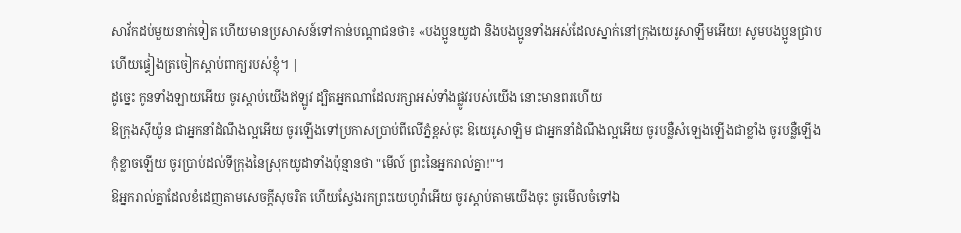សាវ័កដប់មួយនាក់ទៀត ហើយមានប្រសាសន៍ទៅកាន់បណ្ដាជនថា៖ «បងប្អូនយូដា និងបងប្អូនទាំងអស់ដែលស្នាក់នៅក្រុងយេរូសាឡឹមអើយ! សូមបងប្អូនជ្រាប ហើយផ្ទៀងត្រចៀកស្ដាប់ពាក្យរបស់ខ្ញុំ។ |
ដូច្នេះ កូនទាំងឡាយអើយ ចូរស្តាប់យើងឥឡូវ ដ្បិតអ្នកណាដែលរក្សាអស់ទាំងផ្លូវរបស់យើង នោះមានពរហើយ
ឱក្រុងស៊ីយ៉ូន ជាអ្នកនាំដំណឹងល្អអើយ ចូរឡើងទៅប្រកាសប្រាប់ពីលើភ្នំខ្ពស់ចុះ ឱយេរូសាឡិម ជាអ្នកនាំដំណឹងល្អអើយ ចូរបន្លឺសំឡេងឡើងជាខ្លាំង ចូរបន្លឺឡើង កុំខ្លាចឡើយ ចូរប្រាប់ដល់ទីក្រុងនៃស្រុកយូដាទាំងប៉ុន្មានថា "មើល៍ ព្រះនៃអ្នករាល់គ្នា!"។
ឱអ្នករាល់គ្នាដែលខំដេញតាមសេចក្ដីសុចរិត ហើយស្វែងរកព្រះយេហូវ៉ាអើយ ចូរស្តាប់តាមយើងចុះ ចូរមើលចំទៅឯ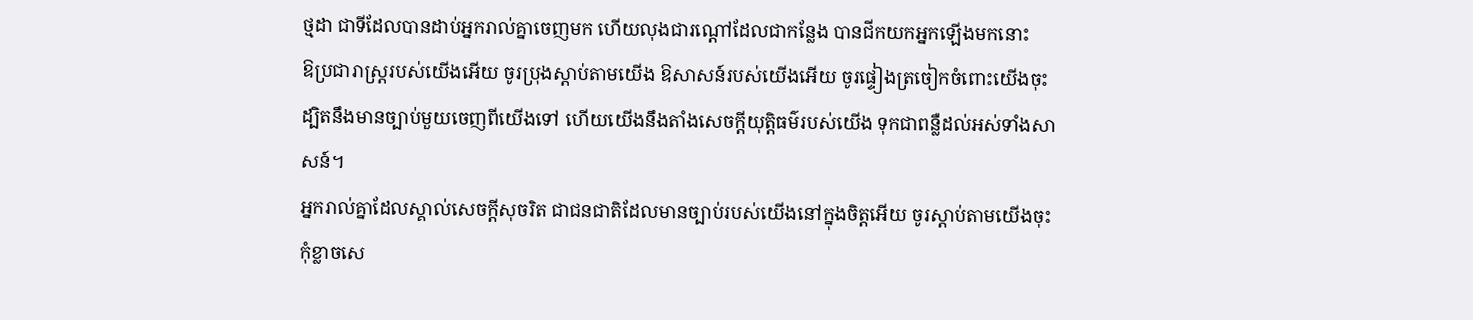ថ្មដា ជាទីដែលបានដាប់អ្នករាល់គ្នាចេញមក ហើយលុងជារណ្តៅដែលជាកន្លែង បានជីកយកអ្នកឡើងមកនោះ
ឱប្រជារាស្ត្ររបស់យើងអើយ ចូរប្រុងស្តាប់តាមយើង ឱសាសន៍របស់យើងអើយ ចូរផ្ទៀងត្រចៀកចំពោះយើងចុះ ដ្បិតនឹងមានច្បាប់មួយចេញពីយើងទៅ ហើយយើងនឹងតាំងសេចក្ដីយុត្តិធម៌របស់យើង ទុកជាពន្លឺដល់អស់ទាំងសាសន៍។
អ្នករាល់គ្នាដែលស្គាល់សេចក្ដីសុចរិត ជាជនជាតិដែលមានច្បាប់របស់យើងនៅក្នុងចិត្តអើយ ចូរស្ដាប់តាមយើងចុះ កុំខ្លាចសេ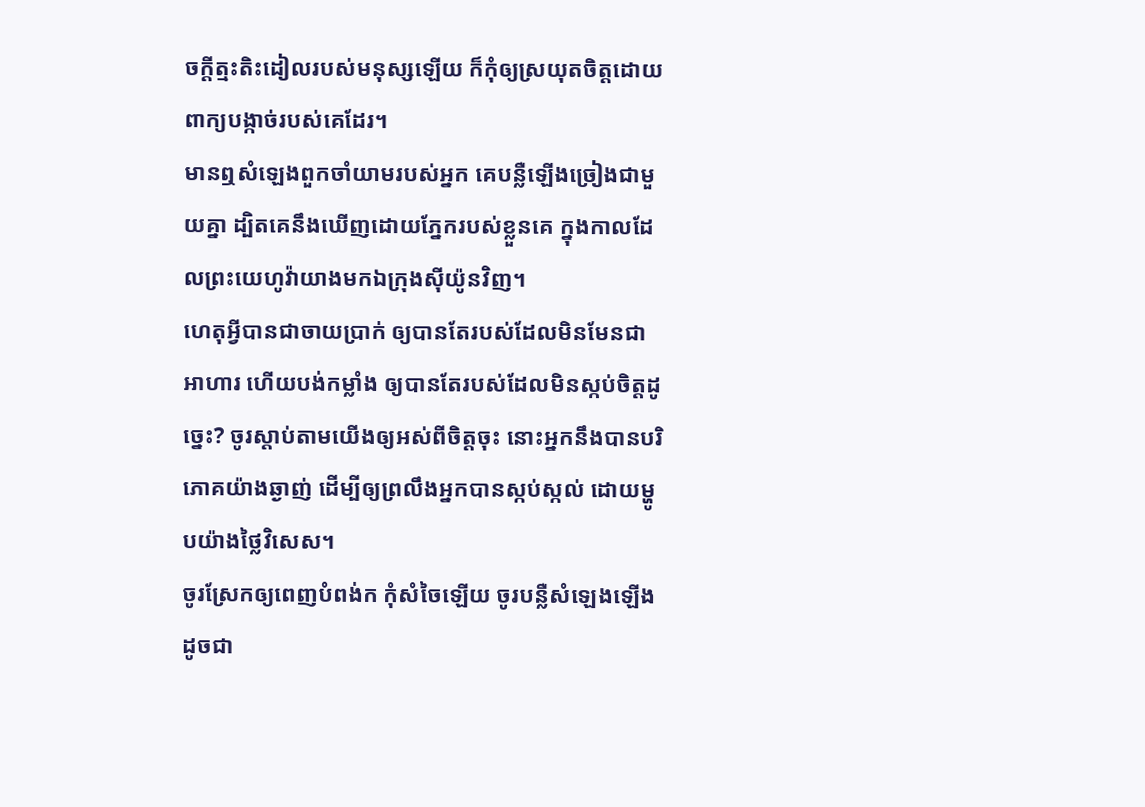ចក្ដីត្មះតិះដៀលរបស់មនុស្សឡើយ ក៏កុំឲ្យស្រយុតចិត្តដោយពាក្យបង្កាច់របស់គេដែរ។
មានឮសំឡេងពួកចាំយាមរបស់អ្នក គេបន្លឺឡើងច្រៀងជាមួយគ្នា ដ្បិតគេនឹងឃើញដោយភ្នែករបស់ខ្លួនគេ ក្នុងកាលដែលព្រះយេហូវ៉ាយាងមកឯក្រុងស៊ីយ៉ូនវិញ។
ហេតុអ្វីបានជាចាយប្រាក់ ឲ្យបានតែរបស់ដែលមិនមែនជាអាហារ ហើយបង់កម្លាំង ឲ្យបានតែរបស់ដែលមិនស្កប់ចិត្តដូច្នេះ? ចូរស្តាប់តាមយើងឲ្យអស់ពីចិត្តចុះ នោះអ្នកនឹងបានបរិភោគយ៉ាងឆ្ងាញ់ ដើម្បីឲ្យព្រលឹងអ្នកបានស្កប់ស្កល់ ដោយម្ហូបយ៉ាងថ្លៃវិសេស។
ចូរស្រែកឲ្យពេញបំពង់ក កុំសំចៃឡើយ ចូរបន្លឺសំឡេងឡើងដូចជា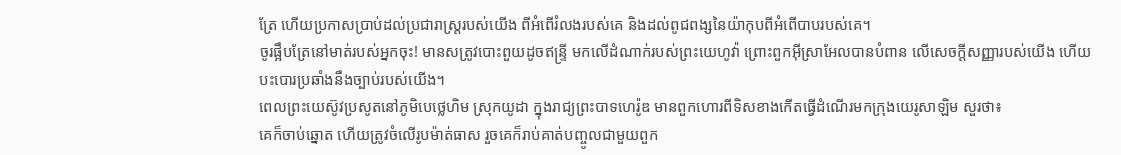ត្រែ ហើយប្រកាសប្រាប់ដល់ប្រជារាស្ត្ររបស់យើង ពីអំពើរំលងរបស់គេ និងដល់ពូជពង្សនៃយ៉ាកុបពីអំពើបាបរបស់គេ។
ចូរផ្អឹបត្រែនៅមាត់របស់អ្នកចុះ! មានសត្រូវបោះពួយដូចឥន្ទ្រី មកលើដំណាក់របស់ព្រះយេហូវ៉ា ព្រោះពួកអ៊ីស្រាអែលបានបំពាន លើសេចក្ដីសញ្ញារបស់យើង ហើយបះបោរប្រឆាំងនឹងច្បាប់របស់យើង។
ពេលព្រះយេស៊ូវប្រសូតនៅភូមិបេថ្លេហិម ស្រុកយូដា ក្នុងរាជ្យព្រះបាទហេរ៉ូឌ មានពួកហោរពីទិសខាងកើតធ្វើដំណើរមកក្រុងយេរូសាឡិម សួរថា៖
គេក៏ចាប់ឆ្នោត ហើយត្រូវចំលើរូបម៉ាត់ធាស រួចគេក៏រាប់គាត់បញ្ចូលជាមួយពួក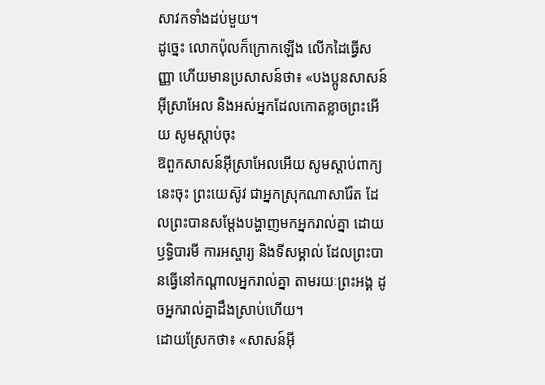សាវកទាំងដប់មួយ។
ដូច្នេះ លោកប៉ុលក៏ក្រោកឡើង លើកដៃធ្វើសញ្ញា ហើយមានប្រសាសន៍ថា៖ «បងប្អូនសាសន៍អ៊ីស្រាអែល និងអស់អ្នកដែលកោតខ្លាចព្រះអើយ សូមស្តាប់ចុះ
ឱពួកសាសន៍អ៊ីស្រាអែលអើយ សូមស្តាប់ពាក្យនេះចុះ ព្រះយេស៊ូវ ជាអ្នកស្រុកណាសារ៉ែត ដែលព្រះបានសម្តែងបង្ហាញមកអ្នករាល់គ្នា ដោយឫទ្ធិបារមី ការអស្ចារ្យ និងទីសម្គាល់ ដែលព្រះបានធ្វើនៅកណ្តាលអ្នករាល់គ្នា តាមរយៈព្រះអង្គ ដូចអ្នករាល់គ្នាដឹងស្រាប់ហើយ។
ដោយស្រែកថា៖ «សាសន៍អ៊ី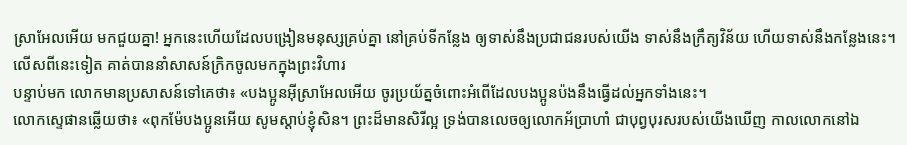ស្រាអែលអើយ មកជួយគ្នា! អ្នកនេះហើយដែលបង្រៀនមនុស្សគ្រប់គ្នា នៅគ្រប់ទីកន្លែង ឲ្យទាស់នឹងប្រជាជនរបស់យើង ទាស់នឹងក្រឹត្យវិន័យ ហើយទាស់នឹងកន្លែងនេះ។ លើសពីនេះទៀត គាត់បាននាំសាសន៍ក្រិកចូលមកក្នុងព្រះវិហារ
បន្ទាប់មក លោកមានប្រសាសន៍ទៅគេថា៖ «បងប្អូនអ៊ីស្រាអែលអើយ ចូរប្រយ័ត្នចំពោះអំពើដែលបងប្អូនប៉ងនឹងធ្វើដល់អ្នកទាំងនេះ។
លោកស្ទេផានឆ្លើយថា៖ «ពុកម៉ែបងប្អូនអើយ សូមស្តាប់ខ្ញុំសិន។ ព្រះដ៏មានសិរីល្អ ទ្រង់បានលេចឲ្យលោកអ័ប្រាហាំ ជាបុព្វបុរសរបស់យើងឃើញ កាលលោកនៅឯ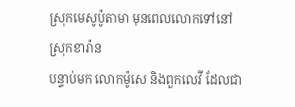ស្រុកមេសូប៉ូតាមា មុនពេលលោកទៅនៅស្រុកខារ៉ាន
បន្ទាប់មក លោកម៉ូសេ និងពួកលេវី ដែលជា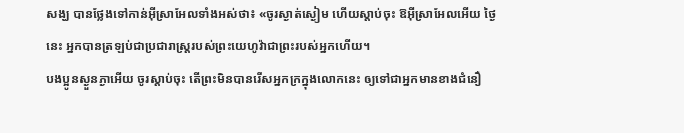សង្ឃ បានថ្លែងទៅកាន់អ៊ីស្រាអែលទាំងអស់ថា៖ «ចូរស្ងាត់ស្ងៀម ហើយស្តាប់ចុះ ឱអ៊ីស្រាអែលអើយ ថ្ងៃនេះ អ្នកបានត្រឡប់ជាប្រជារាស្ត្ររបស់ព្រះយេហូវ៉ាជាព្រះរបស់អ្នកហើយ។
បងប្អូនស្ងួនភ្ងាអើយ ចូរស្តាប់ចុះ តើព្រះមិនបានរើសអ្នកក្រក្នុងលោកនេះ ឲ្យទៅជាអ្នកមានខាងជំនឿ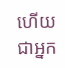ហើយជាអ្នក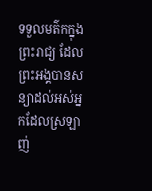ទទួលមត៌កក្នុងព្រះរាជ្យ ដែលព្រះអង្គបានសន្យាដល់អស់អ្នកដែលស្រឡាញ់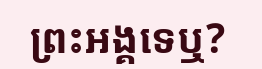ព្រះអង្គទេឬ?